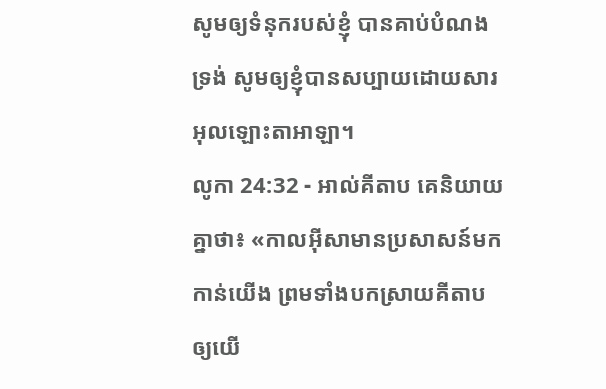សូមឲ្យទំនុករបស់ខ្ញុំ បានគាប់បំណងទ្រង់ សូមឲ្យខ្ញុំបានសប្បាយដោយសារអុលឡោះតាអាឡា។
លូកា 24:32 - អាល់គីតាប គេនិយាយគ្នាថា៖ «កាលអ៊ីសាមានប្រសាសន៍មកកាន់យើង ព្រមទាំងបកស្រាយគីតាបឲ្យយើ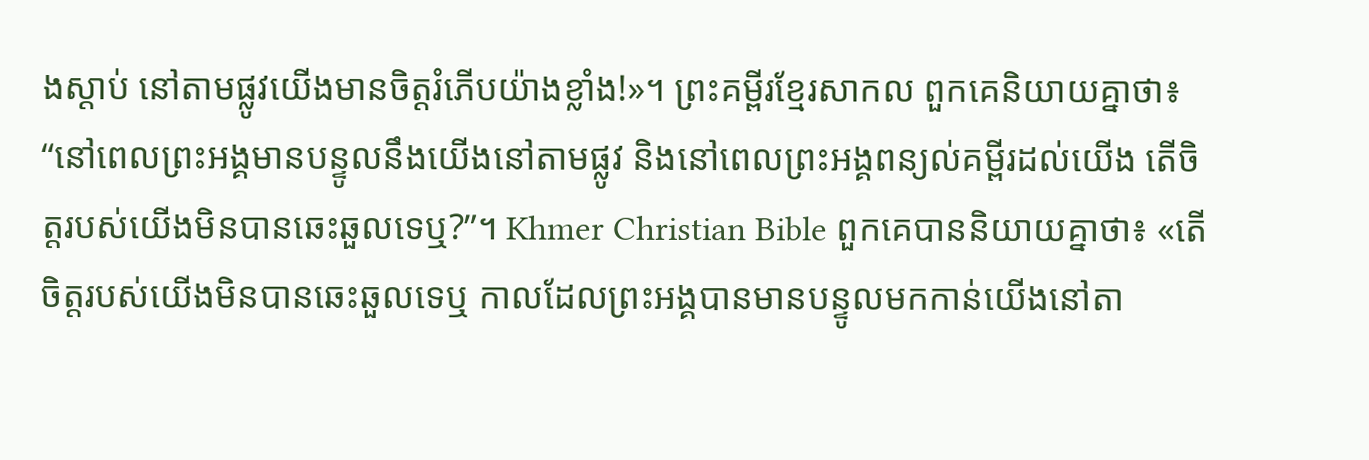ងស្ដាប់ នៅតាមផ្លូវយើងមានចិត្ដរំភើបយ៉ាងខ្លាំង!»។ ព្រះគម្ពីរខ្មែរសាកល ពួកគេនិយាយគ្នាថា៖ “នៅពេលព្រះអង្គមានបន្ទូលនឹងយើងនៅតាមផ្លូវ និងនៅពេលព្រះអង្គពន្យល់គម្ពីរដល់យើង តើចិត្តរបស់យើងមិនបានឆេះឆួលទេឬ?”។ Khmer Christian Bible ពួកគេបាននិយាយគ្នាថា៖ «តើចិត្ដរបស់យើងមិនបានឆេះឆួលទេឬ កាលដែលព្រះអង្គបានមានបន្ទូលមកកាន់យើងនៅតា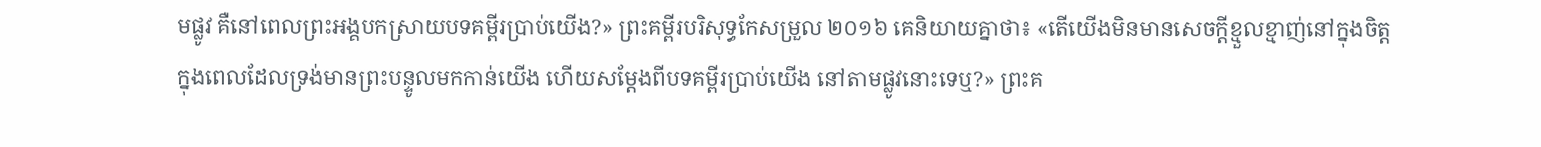មផ្លូវ គឺនៅពេលព្រះអង្គបកស្រាយបទគម្ពីរប្រាប់យើង?» ព្រះគម្ពីរបរិសុទ្ធកែសម្រួល ២០១៦ គេនិយាយគ្នាថា៖ «តើយើងមិនមានសេចក្តីខ្មួលខ្មាញ់នៅក្នុងចិត្ត ក្នុងពេលដែលទ្រង់មានព្រះបន្ទូលមកកាន់យើង ហើយសម្តែងពីបទគម្ពីរប្រាប់យើង នៅតាមផ្លូវនោះទេឬ?» ព្រះគ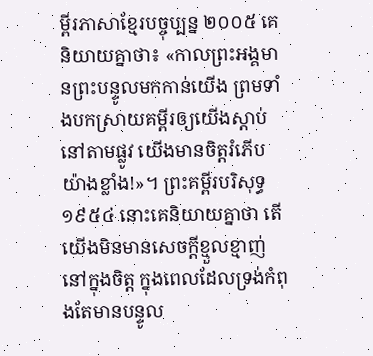ម្ពីរភាសាខ្មែរបច្ចុប្បន្ន ២០០៥ គេនិយាយគ្នាថា៖ «កាលព្រះអង្គមានព្រះបន្ទូលមកកាន់យើង ព្រមទាំងបកស្រាយគម្ពីរឲ្យយើងស្ដាប់ នៅតាមផ្លូវ យើងមានចិត្តរំភើបយ៉ាងខ្លាំង!»។ ព្រះគម្ពីរបរិសុទ្ធ ១៩៥៤ នោះគេនិយាយគ្នាថា តើយើងមិនមានសេចក្ដីខ្មួលខ្មាញ់នៅក្នុងចិត្ត ក្នុងពេលដែលទ្រង់កំពុងតែមានបន្ទូល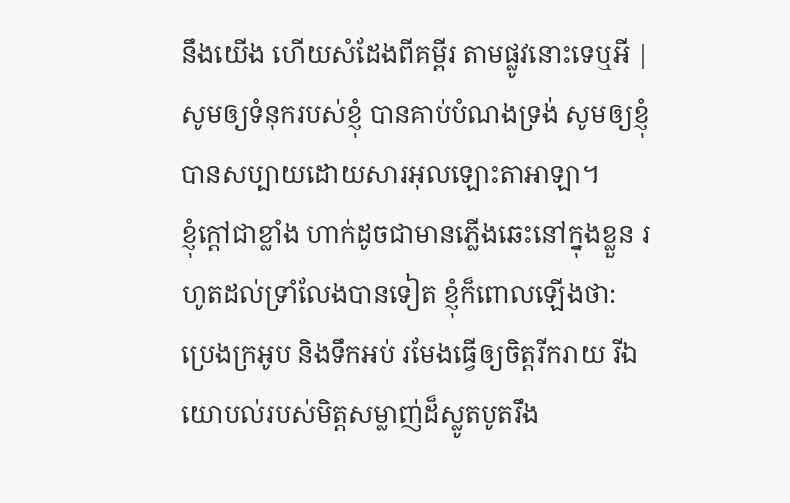នឹងយើង ហើយសំដែងពីគម្ពីរ តាមផ្លូវនោះទេឬអី |
សូមឲ្យទំនុករបស់ខ្ញុំ បានគាប់បំណងទ្រង់ សូមឲ្យខ្ញុំបានសប្បាយដោយសារអុលឡោះតាអាឡា។
ខ្ញុំក្ដៅជាខ្លាំង ហាក់ដូចជាមានភ្លើងឆេះនៅក្នុងខ្លួន រហូតដល់ទ្រាំលែងបានទៀត ខ្ញុំក៏ពោលឡើងថា:
ប្រេងក្រអូប និងទឹកអប់ រមែងធ្វើឲ្យចិត្តរីករាយ រីឯយោបល់របស់មិត្តសម្លាញ់ដ៏ស្លូតបូតរឹង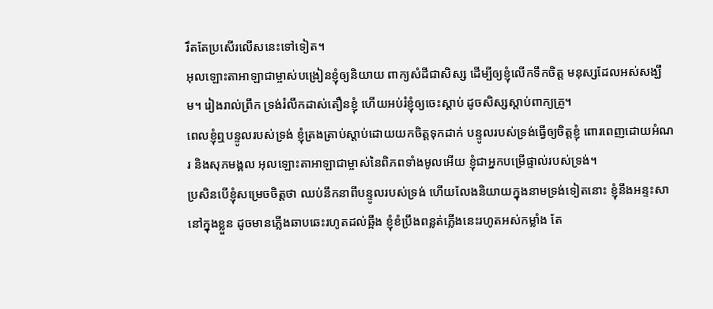រឹតតែប្រសើរលើសនេះទៅទៀត។
អុលឡោះតាអាឡាជាម្ចាស់បង្រៀនខ្ញុំឲ្យនិយាយ ពាក្យសំដីជាសិស្ស ដើម្បីឲ្យខ្ញុំលើកទឹកចិត្ត មនុស្សដែលអស់សង្ឃឹម។ រៀងរាល់ព្រឹក ទ្រង់រំលឹកដាស់តឿនខ្ញុំ ហើយអប់រំខ្ញុំឲ្យចេះស្ដាប់ ដូចសិស្សស្ដាប់ពាក្យគ្រូ។
ពេលខ្ញុំឮបន្ទូលរបស់ទ្រង់ ខ្ញុំត្រងត្រាប់ស្ដាប់ដោយយកចិត្តទុកដាក់ បន្ទូលរបស់ទ្រង់ធ្វើឲ្យចិត្តខ្ញុំ ពោរពេញដោយអំណរ និងសុភមង្គល អុលឡោះតាអាឡាជាម្ចាស់នៃពិភពទាំងមូលអើយ ខ្ញុំជាអ្នកបម្រើផ្ទាល់របស់ទ្រង់។
ប្រសិនបើខ្ញុំសម្រេចចិត្តថា ឈប់នឹកនាពីបន្ទូលរបស់ទ្រង់ ហើយលែងនិយាយក្នុងនាមទ្រង់ទៀតនោះ ខ្ញុំនឹងអន្ទះសានៅក្នុងខ្លួន ដូចមានភ្លើងឆាបឆេះរហូតដល់ឆ្អឹង ខ្ញុំខំប្រឹងពន្លត់ភ្លើងនេះរហូតអស់កម្លាំង តែ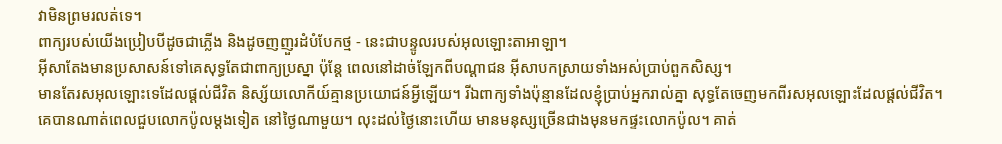វាមិនព្រមរលត់ទេ។
ពាក្យរបស់យើងប្រៀបបីដូចជាភ្លើង និងដូចញញួរដំបំបែកថ្ម - នេះជាបន្ទូលរបស់អុលឡោះតាអាឡា។
អ៊ីសាតែងមានប្រសាសន៍ទៅគេសុទ្ធតែជាពាក្យប្រស្នា ប៉ុន្ដែ ពេលនៅដាច់ឡែកពីបណ្ដាជន អ៊ីសាបកស្រាយទាំងអស់ប្រាប់ពួកសិស្ស។
មានតែរសអុលឡោះទេដែលផ្ដល់ជីវិត និស្ស័យលោកីយ៍គ្មានប្រយោជន៍អ្វីឡើយ។ រីឯពាក្យទាំងប៉ុន្មានដែលខ្ញុំប្រាប់អ្នករាល់គ្នា សុទ្ធតែចេញមកពីរសអុលឡោះដែលផ្ដល់ជីវិត។
គេបានណាត់ពេលជួបលោកប៉ូលម្ដងទៀត នៅថ្ងៃណាមួយ។ លុះដល់ថ្ងៃនោះហើយ មានមនុស្សច្រើនជាងមុនមកផ្ទះលោកប៉ូល។ គាត់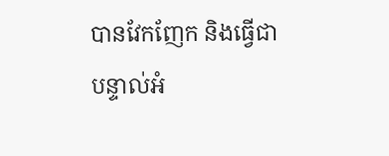បានវែកញែក និងធ្វើជាបន្ទាល់អំ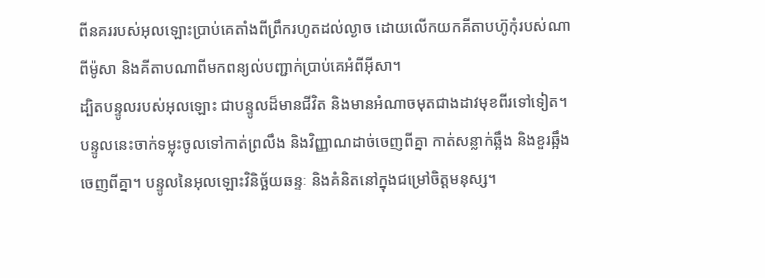ពីនគររបស់អុលឡោះប្រាប់គេតាំងពីព្រឹករហូតដល់ល្ងាច ដោយលើកយកគីតាបហ៊ូកុំរបស់ណាពីម៉ូសា និងគីតាបណាពីមកពន្យល់បញ្ជាក់ប្រាប់គេអំពីអ៊ីសា។
ដ្បិតបន្ទូលរបស់អុលឡោះ ជាបន្ទូលដ៏មានជីវិត និងមានអំណាចមុតជាងដាវមុខពីរទៅទៀត។ បន្ទូលនេះចាក់ទម្លុះចូលទៅកាត់ព្រលឹង និងវិញ្ញាណដាច់ចេញពីគ្នា កាត់សន្លាក់ឆ្អឹង និងខួរឆ្អឹងចេញពីគ្នា។ បន្ទូលនៃអុលឡោះវិនិច្ឆ័យឆន្ទៈ និងគំនិតនៅក្នុងជម្រៅចិត្ដមនុស្ស។